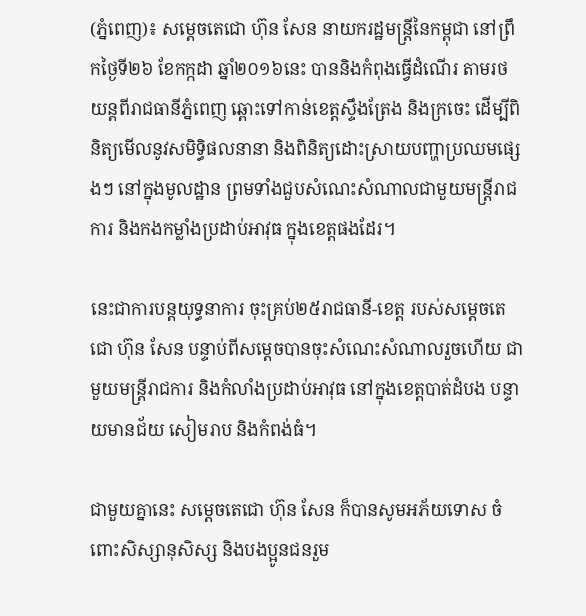(ភ្នំពេញ)៖ សម្តេចតេជោ ហ៊ុន សែន នាយករដ្ឋមន្ត្រីនៃកម្ពុជា នៅព្រឹកថ្ងៃទី២៦ ខែកក្កដា ឆ្នាំ២០១៦នេះ បាននិងកំពុងធ្វើដំណើរ តាមរថយន្តពីរាជធានីភ្នំពេញ ឆ្ពោះទៅកាន់ខេត្តស្ទឹងត្រែង និងក្រចេះ ដើម្បីពិនិត្យមើលនូវសមិទ្ធិផលនានា និងពិនិត្យដោះស្រាយបញ្ហាប្រឈមផ្សេងៗ នៅក្នុងមូលដ្ឋាន ព្រមទាំងជួបសំណេះសំណាលជាមួយមន្ត្រីរាជការ និងកងកម្លាំងប្រដាប់អាវុធ ក្នុងខេត្តផងដែរ។

នេះជាការបន្តយុទ្ធនាការ ចុះគ្រប់២៥រាជធានី-ខេត្ត របស់សម្តេចតេជោ ហ៊ុន សែន បន្ទាប់ពីសម្តេចបានចុះសំណេះសំណាលរួចហើយ ជាមួយមន្ត្រីរាជការ និងកំលាំងប្រដាប់អាវុធ នៅក្នុងខេត្តបាត់ដំបង បន្ទាយមានជ័យ សៀមរាប និងកំពង់ធំ។

ជាមួយគ្នានេះ សម្តេចតេជោ ហ៊ុន សែន ក៏បានសូមអភ័យទោស ចំពោះសិស្សានុសិស្ស និងបងប្អូនជនរួម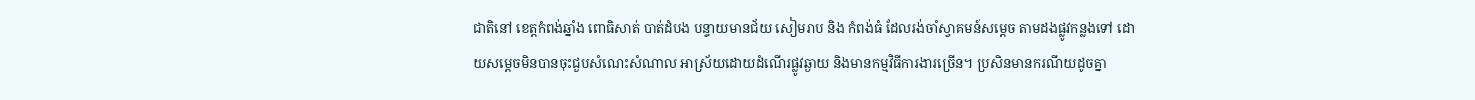ជាតិនៅ ខេត្តកំពង់ឆ្នាំង ពោធិសាត់ បាត់ដំបង បន្ទាយមានជ័យ សៀមរាប និង កំពង់ធំ ដែលរង់ចាំស្វាគមន៍សម្តេច តាមដងផ្លូវកន្លងទៅ ដោយសម្តេចមិនបានចុះជួបសំណេះសំណាល អាស្រ័យដោយដំណើរផ្លូវឆ្ងាយ និងមានកម្មវិធីការងារច្រើន។ ប្រសិនមានករណីយដូចគ្នា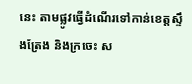នេះ តាមផ្លូវធ្វើដំណើរទៅកាន់ខេត្តស្ទឹងត្រែង និងក្រចេះ ស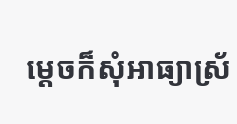ម្តេចក៏សុំអាធ្យាស្រ័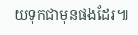យទុកជាមុនផងដែរ៕